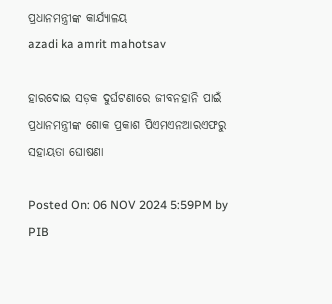ପ୍ରଧାନମନ୍ତ୍ରୀଙ୍କ କାର୍ଯ୍ୟାଳୟ
azadi ka amrit mahotsav

ହାରଦୋଇ ସଡ଼କ ଦୁର୍ଘଟଣାରେ ଜୀବନହାନି ପାଇଁ ପ୍ରଧାନମନ୍ତ୍ରୀଙ୍କ ଶୋକ ପ୍ରକାଶ ପିଏମଏନଆରଏଫରୁ ସହାୟତା ଘୋଷଣା

Posted On: 06 NOV 2024 5:59PM by PIB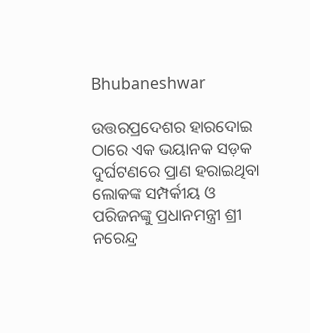Bhubaneshwar

ଉତ୍ତରପ୍ରଦେଶର ହାରଦୋଇ ଠାରେ ଏକ ଭୟାନକ ସଡ଼କ ଦୁର୍ଘଟଣରେ ପ୍ରାଣ ହରାଇଥିବା ଲୋକଙ୍କ ସମ୍ପର୍କୀୟ ଓ ପରିଜନଙ୍କୁ ପ୍ରଧାନମନ୍ତ୍ରୀ ଶ୍ରୀ ନରେନ୍ଦ୍ର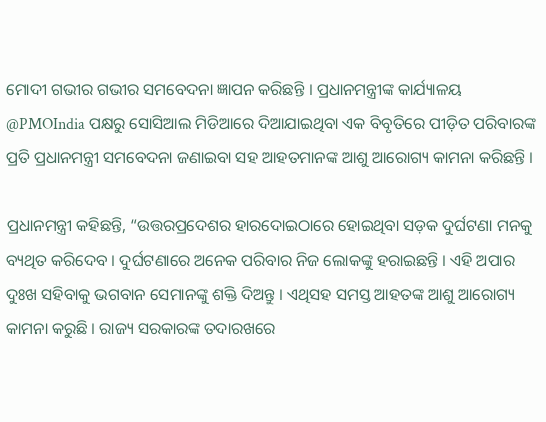ମୋଦୀ ଗଭୀର ଗଭୀର ସମବେଦନା ଜ୍ଞାପନ କରିଛନ୍ତି । ପ୍ରଧାନମନ୍ତ୍ରୀଙ୍କ କାର୍ଯ୍ୟାଳୟ @PMOIndia ପକ୍ଷରୁ ସୋସିଆଲ ମିଡିଆରେ ଦିଆଯାଇଥିବା ଏକ ବିବୃତିରେ ପୀଡ଼ିତ ପରିବାରଙ୍କ ପ୍ରତି ପ୍ରଧାନମନ୍ତ୍ରୀ ସମବେଦନା ଜଣାଇବା ସହ ଆହତମାନଙ୍କ ଆଶୁ ଆରୋଗ୍ୟ କାମନା କରିଛନ୍ତି ।

ପ୍ରଧାନମନ୍ତ୍ରୀ କହିଛନ୍ତି, “ଉତ୍ତରପ୍ରଦେଶର ହାରଦୋଇଠାରେ ହୋଇଥିବା ସଡ଼କ ଦୁର୍ଘଟଣା ମନକୁ ବ୍ୟଥିତ କରିଦେବ । ଦୁର୍ଘଟଣାରେ ଅନେକ ପରିବାର ନିଜ ଲୋକଙ୍କୁ ହରାଇଛନ୍ତି । ଏହି ଅପାର ଦୁଃଖ ସହିବାକୁ ଭଗବାନ ସେମାନଙ୍କୁ ଶକ୍ତି ଦିଅନ୍ତୁ । ଏଥିସହ ସମସ୍ତ ଆହତଙ୍କ ଆଶୁ ଆରୋଗ୍ୟ କାମନା କରୁଛି । ରାଜ୍ୟ ସରକାରଙ୍କ ତଦାରଖରେ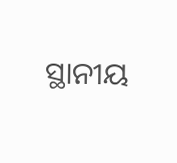ସ୍ଥାନୀୟ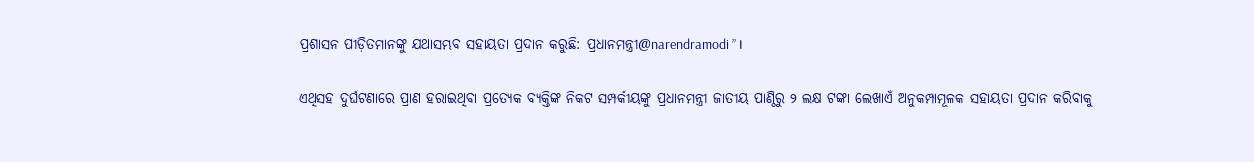ପ୍ରଶାସନ ପୀଡ଼ିତମାନଙ୍କୁ ଯଥାସମ୍ଭବ ସହାୟତା ପ୍ରଦାନ କରୁଛି: ପ୍ରଧାନମନ୍ତ୍ରୀ@narendramodi ” ।

ଏଥିସହ ଦୁର୍ଘଟଣାରେ ପ୍ରାଣ ହରାଇଥିବା ପ୍ରତ୍ୟେକ ବ୍ୟକ୍ତିଙ୍କ ନିକଟ ସମ୍ପର୍କୀୟଙ୍କୁ ପ୍ରଧାନମନ୍ତ୍ରୀ ଜାତୀୟ ପାଣ୍ଠିରୁ ୨ ଲକ୍ଷ ଟଙ୍କା ଲେଖାଏଁ ଅନୁକମ୍ପାମୂଳକ ସହାୟତା ପ୍ରଦାନ କରିବାକୁ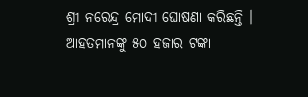ଶ୍ରୀ ନରେନ୍ଦ୍ର ମୋଦୀ ଘୋଷଣା କରିଛନ୍ତି । ଆହତମାନଙ୍କୁ ୫୦ ହଜାର ଟଙ୍କା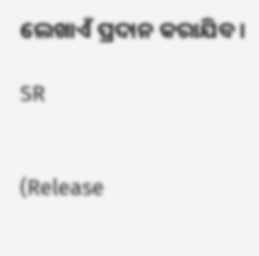ଲେଖାଏଁ ପ୍ରଦାନ କରାଯିବ ।

SR


(Release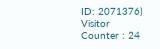ID: 2071376) Visitor Counter : 24